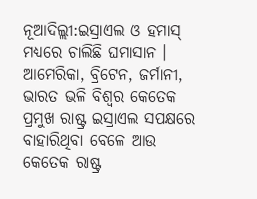ନୂଆଦିଲ୍ଲୀ:ଇସ୍ରାଏଲ ଓ ହମାସ୍ ମଧ୍ୟରେ ଚାଲିଛି ଘମାସାନ । ଆମେରିକା, ବ୍ରିଟେନ, ଜର୍ମାନୀ, ଭାରତ ଭଳି ବିଶ୍ବର କେତେକ ପ୍ରମୁଖ ରାଷ୍ଟ୍ର ଇସ୍ରାଏଲ ସପକ୍ଷରେ ବାହାରିଥିବା ବେଳେ ଆଉ କେତେକ ରାଷ୍ଟ୍ର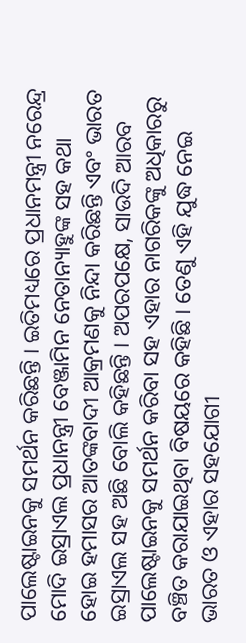ପାଲେଷ୍ଟାଇନକୁ ସମର୍ଥନ କରିଛନ୍ତି । ଇତିମଧ୍ୟରେ ପ୍ରଧାନମନ୍ତ୍ରୀ ନରେନ୍ଦ୍ର ମୋଦି ଇସ୍ରାଏଲ ପ୍ରଧାନନ୍ତ୍ରୀ ବେଞ୍ଜାମିନ ନେତାନ୍ୟାହୁଙ୍କ ସହ କଥା ହୋଇ ହମାସର ଆତଙ୍କବାଦୀ ଆକ୍ରମଣକୁ ନିନ୍ଦା କରିଛନ୍ତି ଏବଂ ଭାରତ ଇସ୍ରାଏଲ ସହ ଅଛି ବୋଲି କହିଛନ୍ତି । ଅପରପକ୍ଷେ, ସାଉଦି ଆରବ ପାଲେଷ୍ଟାଇନକୁ ସମର୍ଥନ କରିବା ସହ ଏହାର ନାଗରିକଙ୍କୁ ଅଧିକାରରୁ ବଞ୍ଚିତ କରାଯାଇଥିବା ବିଷୟରେ କହିଛି । ତେଣୁ ଏହି ଯୁଦ୍ଧ ନେଇ ଭାରତ ଓ ଏହାର ସହଯୋଗୀ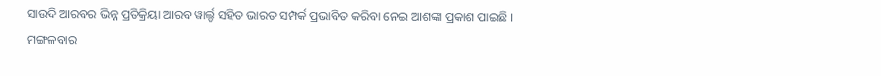ସାଉଦି ଆରବର ଭିନ୍ନ ପ୍ରତିକ୍ରିୟା ଆରବ ୱାର୍ଲ୍ଡ ସହିତ ଭାରତ ସମ୍ପର୍କ ପ୍ରଭାବିତ କରିବା ନେଇ ଆଶଙ୍କା ପ୍ରକାଶ ପାଇଛି ।
ମଙ୍ଗଳବାର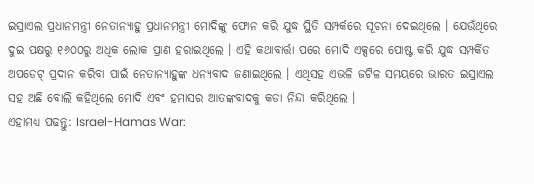ଇସ୍ରାଏଲ ପ୍ରଧାନମନ୍ତ୍ରୀ ନେତାନ୍ୟାହୁ ପ୍ରଧାନମନ୍ତ୍ରୀ ମୋଦିଙ୍କୁ ଫୋନ କରି ଯୁଦ୍ଧ ସ୍ଥିତି ସମ୍ପର୍କରେ ସୂଚନା ଦେଇଥିଲେ । ଯେଉଁଥିରେ ଦୁଇ ପକ୍ଷରୁ ୧୬୦୦ରୁ ଅଧିକ ଲୋକ ପ୍ରାଣ ହରାଇଥିଲେ । ଏହି କଥାବାର୍ତ୍ତା ପରେ ମୋଦି ଏକ୍ସରେ ପୋଷ୍ଟ କରି ଯୁଦ୍ଧ ସମ୍ପର୍କିତ ଅପଡେଟ୍ ପ୍ରଦାନ କରିବା ପାଇଁ ନେତାନ୍ୟାହୁଙ୍କ ଧନ୍ୟବାଦ ଜଣାଇଥିଲେ । ଏଥିସହ ଏଭଳି ଜଟିଳ ସମୟରେ ଭାରତ ଇସ୍ରାଏଲ ସହ ଅଛି ବୋଲି କହିଥିଲେ ମୋଦି ଏବଂ ହମାସର ଆତଙ୍କବାଦକୁ କଡା ନିନ୍ଦା କରିଥିଲେ ।
ଏହାମଧ୍ୟ ପଢନ୍ତୁ: Israel-Hamas War: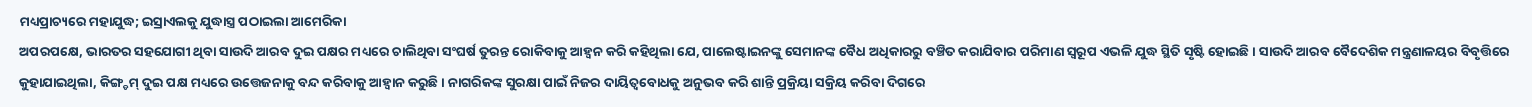ମଧ୍ୟପ୍ରାଚ୍ୟରେ ମହାଯୁଦ୍ଧ; ଇସ୍ରାଏଲକୁ ଯୁଦ୍ଧାସ୍ତ୍ର ପଠାଇଲା ଆମେରିକା
ଅପରପକ୍ଷେ, ଭାରତର ସହଯୋଗୀ ଥିବା ସାଉଦି ଆରବ ଦୁଇ ପକ୍ଷର ମଧ୍ୟରେ ଚାଲିଥିବା ସଂଘର୍ଷ ତୁରନ୍ତ ରୋକିବାକୁ ଆହ୍ବନ କରି କହିଥିଲା ଯେ, ପାଲେଷ୍ଟାଇନଙ୍କୁ ସେମାନଙ୍କ ବୈଧ ଅଧିକାରରୁ ବଞ୍ଚିତ କରାଯିବାର ପରିମାଣ ସ୍ୱରୂପ ଏଭଳି ଯୁଦ୍ଧ ସ୍ଥିତି ସୃଷ୍ଟି ହୋଇଛି । ସାଉଦି ଆରବ ବୈଦେଶିକ ମନ୍ତ୍ରଣାଳୟର ବିବୃତ୍ତିରେ କୁହାଯାଇଥିଲା, କିଙ୍ଗ୍ଡମ୍ ଦୁଇ ପକ୍ଷ ମଧ୍ୟରେ ଉତ୍ତେଜନାକୁ ବନ୍ଦ କରିବାକୁ ଆହ୍ବାନ କରୁଛି । ନାଗରିକଙ୍କ ସୁରକ୍ଷା ପାଇଁ ନିଜର ଦାୟିତ୍ବବୋଧକୁ ଅନୁଭବ କରି ଶାନ୍ତି ପ୍ରକ୍ରିୟା ସକ୍ରିୟ କରିବା ଦିଗରେ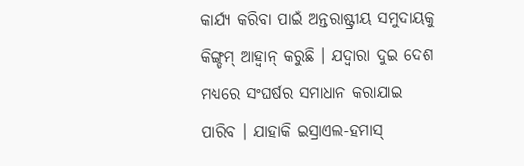କାର୍ଯ୍ୟ କରିବା ପାଇଁ ଅନ୍ତରାଷ୍ଟ୍ରୀୟ ସମୁଦାୟକୁ କିଙ୍ଗ୍ଡମ୍ ଆହ୍ବାନ୍ କରୁଛି । ଯଦ୍ବାରା ଦୁଇ ଦେଶ ମଧ୍ୟରେ ସଂଘର୍ଷର ସମାଧାନ କରାଯାଇ ପାରିବ । ଯାହାକି ଇସ୍ରାଏଲ-ହମାସ୍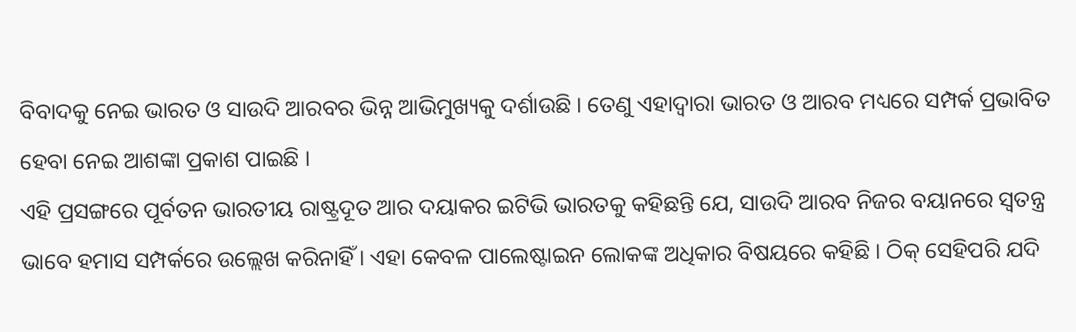ବିବାଦକୁ ନେଇ ଭାରତ ଓ ସାଉଦି ଆରବର ଭିନ୍ନ ଆଭିମୁଖ୍ୟକୁ ଦର୍ଶାଉଛି । ତେଣୁ ଏହାଦ୍ବାରା ଭାରତ ଓ ଆରବ ମଧ୍ୟରେ ସମ୍ପର୍କ ପ୍ରଭାବିତ ହେବା ନେଇ ଆଶଙ୍କା ପ୍ରକାଶ ପାଇଛି ।
ଏହି ପ୍ରସଙ୍ଗରେ ପୂର୍ବତନ ଭାରତୀୟ ରାଷ୍ଟ୍ରଦୂତ ଆର ଦୟାକର ଇଟିଭି ଭାରତକୁ କହିଛନ୍ତି ଯେ, ସାଉଦି ଆରବ ନିଜର ବୟାନରେ ସ୍ବତନ୍ତ୍ର ଭାବେ ହମାସ ସମ୍ପର୍କରେ ଉଲ୍ଲେଖ କରିନାହିଁ । ଏହା କେବଳ ପାଲେଷ୍ଟାଇନ ଲୋକଙ୍କ ଅଧିକାର ବିଷୟରେ କହିଛି । ଠିକ୍ ସେହିପରି ଯଦି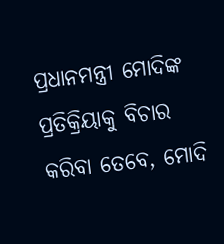ପ୍ରଧାନମନ୍ତ୍ରୀ ମୋଦିଙ୍କ ପ୍ରତିକ୍ରିୟାକୁ ବିଚାର କରିବା ତେବେ, ମୋଦି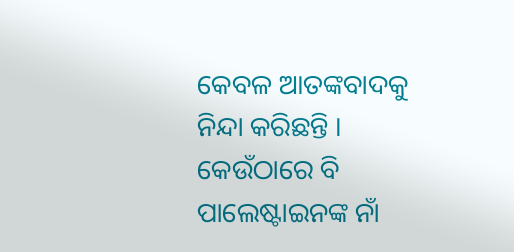କେବଳ ଆତଙ୍କବାଦକୁ ନିନ୍ଦା କରିଛନ୍ତି । କେଉଁଠାରେ ବି ପାଲେଷ୍ଟାଇନଙ୍କ ନାଁ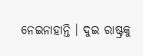ନେଇନାହାନ୍ତି । ଦୁଇ ରାଷ୍ଟ୍ରକୁ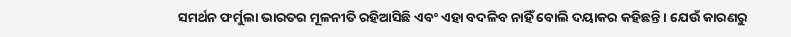ସମର୍ଥନ ଫର୍ମୁଲା ଭାରତର ମୂଳନୀତି ରହିଆସିଛି ଏବଂ ଏହା ବଦଳିବ ନାହିଁ ବୋଲି ଦୟାକର କହିଛନ୍ତି । ଯେଉଁ କାରଣରୁ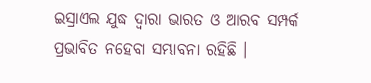ଇସ୍ରାଏଲ ଯୁଦ୍ଧ ଦ୍ବାରା ଭାରତ ଓ ଆରବ ସମ୍ପର୍କ ପ୍ରଭାବିତ ନହେବା ସମ୍ଭାବନା ରହିଛି ।